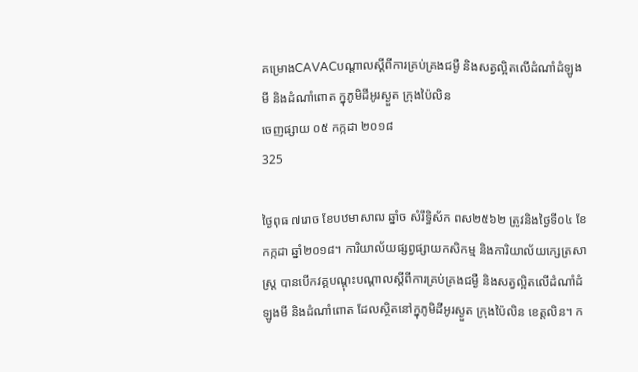គម្រោងCAVACបណ្តាលស្តីពីការគ្រប់គ្រងជម្ងឺ និងសត្វល្អិតលើដំណាំដំឡូងមី និងដំណាំពោត ក្នុភូមិដីអូរស្ងួត ក្រុងប៉ៃលិន
ចេញផ្សាយ ០៥ កក្កដា ២០១៨
325

ថ្ងៃពុធ ៧រោច ខែបឋមាសាឍ ឆ្នាំច សំរឹទ្ធិស័ក ពស២៥៦២ ត្រូវនិងថ្ងៃទី០៤ ខែកក្កដា ឆ្នាំ២០១៨។ ការិយាល័យផ្សព្វផ្សាយកសិកម្ម និងការិយាល័យក្សេត្រសាស្រ្ត បានបើកវគ្គបណ្តុះបណ្តាលស្តីពីការគ្រប់គ្រងជម្ងឺ និងសត្វល្អិតលើដំណាំដំឡូងមី និងដំណាំពោត ដែលស្ថិតនៅក្នុភូមិដីអូរស្ងួត ក្រុងប៉ៃលិន ខេត្តលិន។ ក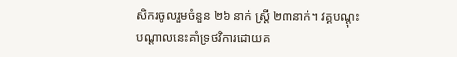សិករចូលរួមចំនួន ២៦ នាក់ ស្រី្ត ២៣នាក់។ វគ្គបណ្តុះបណ្តាលនេះគាំទ្រថវិការដោយគ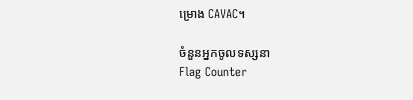ម្រោង CAVAC។

ចំនួនអ្នកចូលទស្សនា
Flag Counter